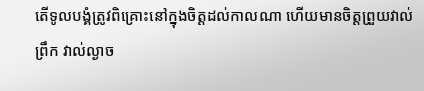តើទូលបង្គំត្រូវពិគ្រោះនៅក្នុងចិត្តដល់កាលណា ហើយមានចិត្តព្រួយវាល់ព្រឹក វាល់ល្ងាច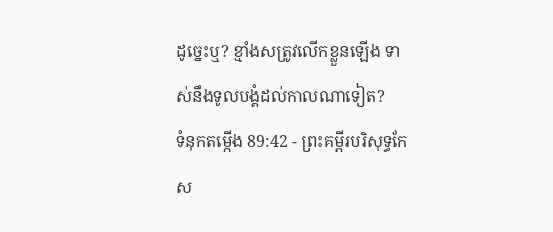ដូច្នេះឬ? ខ្មាំងសត្រូវលើកខ្លួនឡើង ទាស់នឹងទូលបង្គំដល់កាលណាទៀត?
ទំនុកតម្កើង 89:42 - ព្រះគម្ពីរបរិសុទ្ធកែស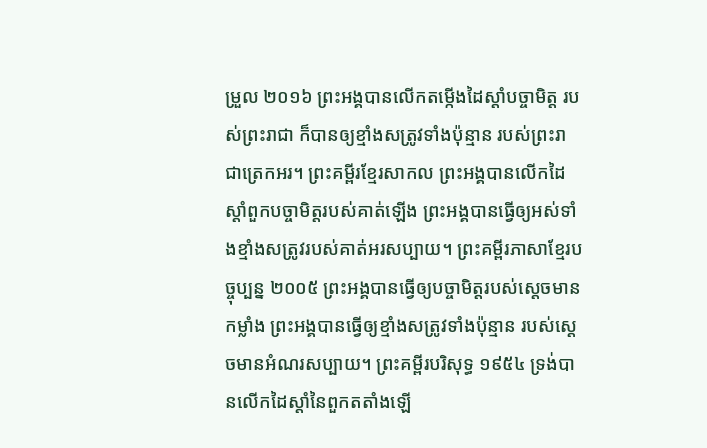ម្រួល ២០១៦ ព្រះអង្គបានលើកតម្កើងដៃស្តាំបច្ចាមិត្ត របស់ព្រះរាជា ក៏បានឲ្យខ្មាំងសត្រូវទាំងប៉ុន្មាន របស់ព្រះរាជាត្រេកអរ។ ព្រះគម្ពីរខ្មែរសាកល ព្រះអង្គបានលើកដៃស្ដាំពួកបច្ចាមិត្តរបស់គាត់ឡើង ព្រះអង្គបានធ្វើឲ្យអស់ទាំងខ្មាំងសត្រូវរបស់គាត់អរសប្បាយ។ ព្រះគម្ពីរភាសាខ្មែរបច្ចុប្បន្ន ២០០៥ ព្រះអង្គបានធ្វើឲ្យបច្ចាមិត្តរបស់ស្ដេចមានកម្លាំង ព្រះអង្គបានធ្វើឲ្យខ្មាំងសត្រូវទាំងប៉ុន្មាន របស់ស្ដេចមានអំណរសប្បាយ។ ព្រះគម្ពីរបរិសុទ្ធ ១៩៥៤ ទ្រង់បានលើកដៃស្តាំនៃពួកតតាំងឡើ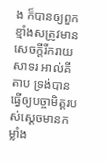ង ក៏បានឲ្យពួកខ្មាំងសត្រូវមានសេចក្ដីរីករាយសាទរ អាល់គីតាប ទ្រង់បានធ្វើឲ្យបច្ចាមិត្តរបស់ស្ដេចមានកម្លាំង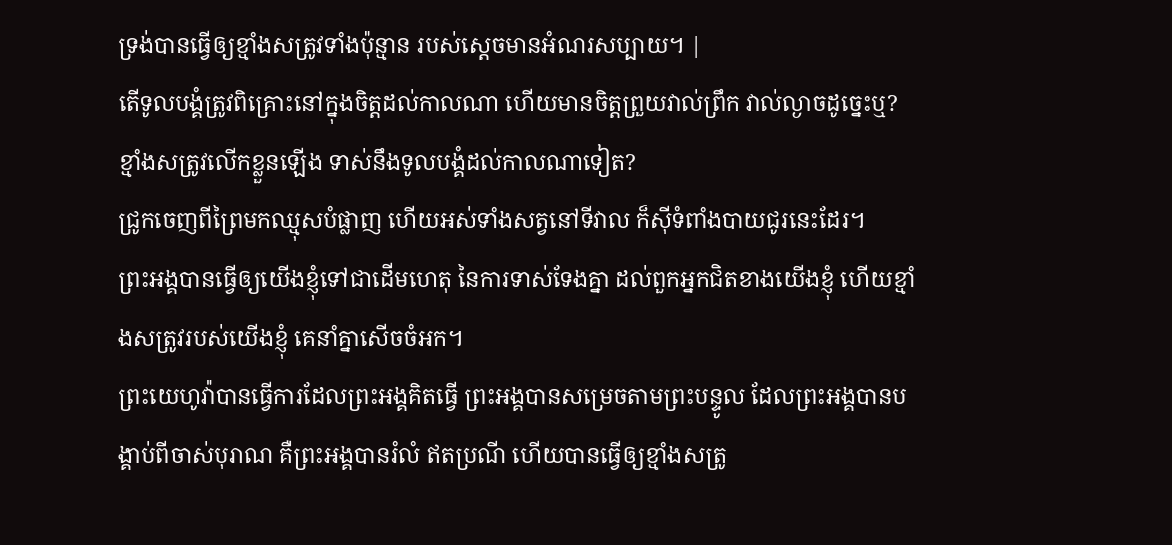ទ្រង់បានធ្វើឲ្យខ្មាំងសត្រូវទាំងប៉ុន្មាន របស់ស្ដេចមានអំណរសប្បាយ។ |
តើទូលបង្គំត្រូវពិគ្រោះនៅក្នុងចិត្តដល់កាលណា ហើយមានចិត្តព្រួយវាល់ព្រឹក វាល់ល្ងាចដូច្នេះឬ? ខ្មាំងសត្រូវលើកខ្លួនឡើង ទាស់នឹងទូលបង្គំដល់កាលណាទៀត?
ជ្រូកចេញពីព្រៃមកឈ្មុសបំផ្លាញ ហើយអស់ទាំងសត្វនៅទីវាល ក៏ស៊ីទំពាំងបាយជូរនេះដែរ។
ព្រះអង្គបានធ្វើឲ្យយើងខ្ញុំទៅជាដើមហេតុ នៃការទាស់ទែងគ្នា ដល់ពួកអ្នកជិតខាងយើងខ្ញុំ ហើយខ្មាំងសត្រូវរបស់យើងខ្ញុំ គេនាំគ្នាសើចចំអក។
ព្រះយេហូវ៉ាបានធ្វើការដែលព្រះអង្គគិតធ្វើ ព្រះអង្គបានសម្រេចតាមព្រះបន្ទូល ដែលព្រះអង្គបានបង្គាប់ពីចាស់បុរាណ គឺព្រះអង្គបានរំលំ ឥតប្រណី ហើយបានធ្វើឲ្យខ្មាំងសត្រូ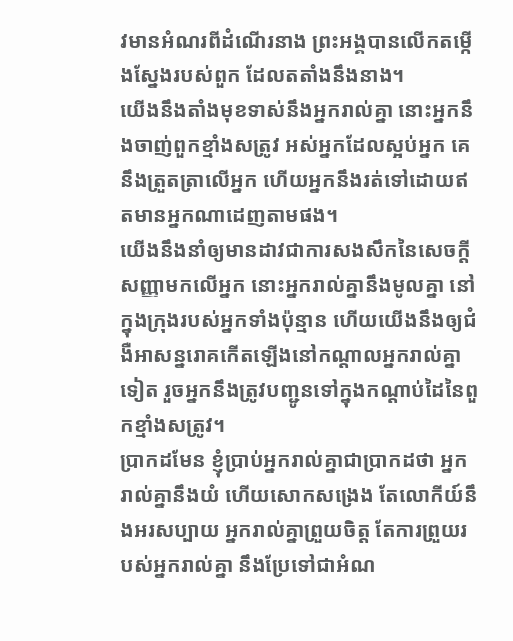វមានអំណរពីដំណើរនាង ព្រះអង្គបានលើកតម្កើងស្នែងរបស់ពួក ដែលតតាំងនឹងនាង។
យើងនឹងតាំងមុខទាស់នឹងអ្នករាល់គ្នា នោះអ្នកនឹងចាញ់ពួកខ្មាំងសត្រូវ អស់អ្នកដែលស្អប់អ្នក គេនឹងត្រួតត្រាលើអ្នក ហើយអ្នកនឹងរត់ទៅដោយឥតមានអ្នកណាដេញតាមផង។
យើងនឹងនាំឲ្យមានដាវជាការសងសឹកនៃសេចក្ដីសញ្ញាមកលើអ្នក នោះអ្នករាល់គ្នានឹងមូលគ្នា នៅក្នុងក្រុងរបស់អ្នកទាំងប៉ុន្មាន ហើយយើងនឹងឲ្យជំងឺអាសន្នរោគកើតឡើងនៅកណ្ដាលអ្នករាល់គ្នាទៀត រួចអ្នកនឹងត្រូវបញ្ជូនទៅក្នុងកណ្ដាប់ដៃនៃពួកខ្មាំងសត្រូវ។
ប្រាកដមែន ខ្ញុំប្រាប់អ្នករាល់គ្នាជាប្រាកដថា អ្នករាល់គ្នានឹងយំ ហើយសោកសង្រេង តែលោកីយ៍នឹងអរសប្បាយ អ្នករាល់គ្នាព្រួយចិត្ត តែការព្រួយរបស់អ្នករាល់គ្នា នឹងប្រែទៅជាអំណ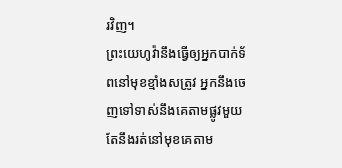រវិញ។
ព្រះយេហូវ៉ានឹងធ្វើឲ្យអ្នកបាក់ទ័ពនៅមុខខ្មាំងសត្រូវ អ្នកនឹងចេញទៅទាស់នឹងគេតាមផ្លូវមួយ តែនឹងរត់នៅមុខគេតាម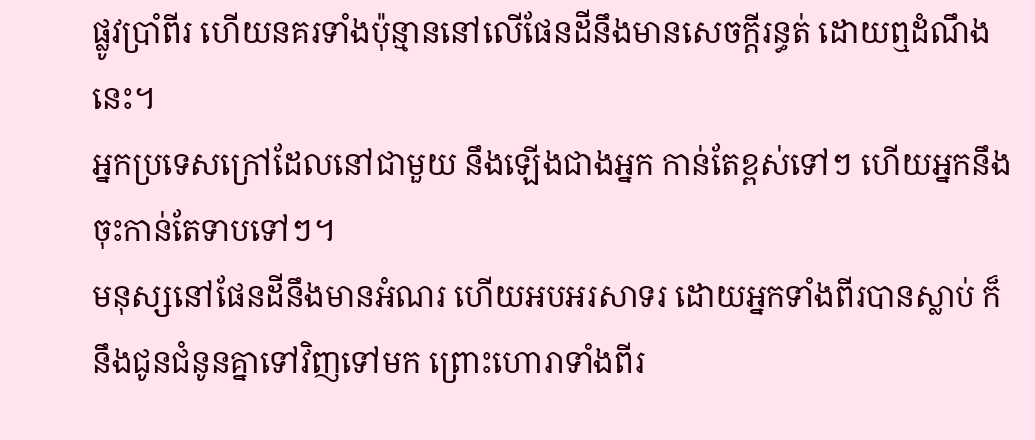ផ្លូវប្រាំពីរ ហើយនគរទាំងប៉ុន្មាននៅលើផែនដីនឹងមានសេចក្ដីរន្ធត់ ដោយឮដំណឹងនេះ។
អ្នកប្រទេសក្រៅដែលនៅជាមួយ នឹងឡើងជាងអ្នក កាន់តែខ្ពស់ទៅៗ ហើយអ្នកនឹងចុះកាន់តែទាបទៅៗ។
មនុស្សនៅផែនដីនឹងមានអំណរ ហើយអបអរសាទរ ដោយអ្នកទាំងពីរបានស្លាប់ ក៏នឹងជូនជំនូនគ្នាទៅវិញទៅមក ព្រោះហោរាទាំងពីរ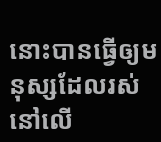នោះបានធ្វើឲ្យមនុស្សដែលរស់នៅលើ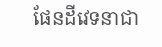ផែនដីវេទនាជា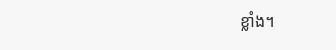ខ្លាំង។